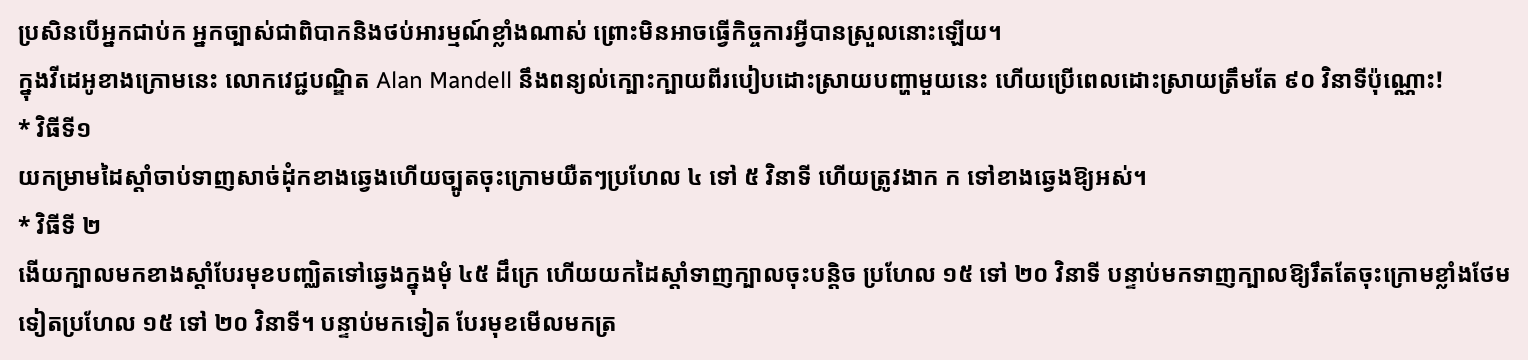ប្រសិនបើអ្នកជាប់ក អ្នកច្បាស់ជាពិបាកនិងថប់អារម្មណ៍ខ្លាំងណាស់ ព្រោះមិនអាចធ្វើកិច្ចការអ្វីបានស្រួលនោះឡើយ។
ក្នុងវីដេអូខាងក្រោមនេះ លោកវេជ្ជបណ្ឌិត Alan Mandell នឹងពន្យល់ក្បោះក្បាយពីរបៀបដោះស្រាយបញ្ហាមួយនេះ ហើយប្រើពេលដោះស្រាយត្រឹមតែ ៩០ វិនាទីប៉ុណ្ណោះ!
* វិធីទី១
យកម្រាមដៃស្តាំចាប់ទាញសាច់ដុំកខាងឆ្វេងហើយច្បូតចុះក្រោមយឺតៗប្រហែល ៤ ទៅ ៥ វិនាទី ហើយត្រូវងាក ក ទៅខាងឆ្វេងឱ្យអស់។
* វិធីទី ២
ងើយក្បាលមកខាងស្តាំបែរមុខបញ្ឈិតទៅឆ្វេងក្នុងមុំ ៤៥ ដឹក្រេ ហើយយកដៃស្តាំទាញក្បាលចុះបន្តិច ប្រហែល ១៥ ទៅ ២០ វិនាទី បន្ទាប់មកទាញក្បាលឱ្យរឹតតែចុះក្រោមខ្លាំងថែមទៀតប្រហែល ១៥ ទៅ ២០ វិនាទី។ បន្ទាប់មកទៀត បែរមុខមើលមកត្រ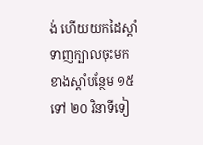ង់ ហើយយកដៃស្តាំទាញក្បាលចុះមកខាងស្តាំបន្ថែម ១៥ ទៅ ២០ វិនាទីទៀ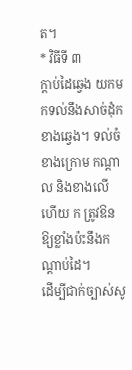ត។
* វិធីទី ៣
ក្តាប់ដៃឆ្វេង យកមកទល់នឹងសាច់ដុំកខាងឆ្វេង។ ទល់ចំខាងក្រោម កណ្តាល និងខាងលើ ហើយ ក ត្រូវឱនឱ្យខ្លាំងប៉ះនឹងកណ្តាប់ដៃ។
ដើម្បីជាក់ច្បាស់សូ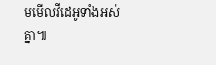មមើលវីដេអូទាំងអស់គ្នា៕